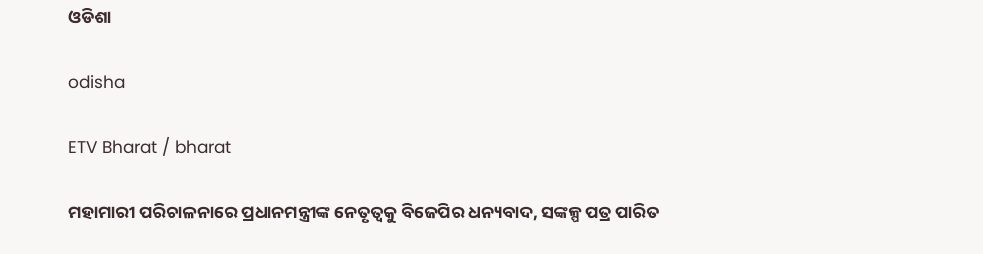ଓଡିଶା

odisha

ETV Bharat / bharat

ମହାମାରୀ ପରିଚାଳନାରେ ପ୍ରଧାନମନ୍ତ୍ରୀଙ୍କ ନେତୃତ୍ୱକୁ ବିଜେପିର ଧନ୍ୟବାଦ, ସଙ୍କଳ୍ପ ପତ୍ର ପାରିତ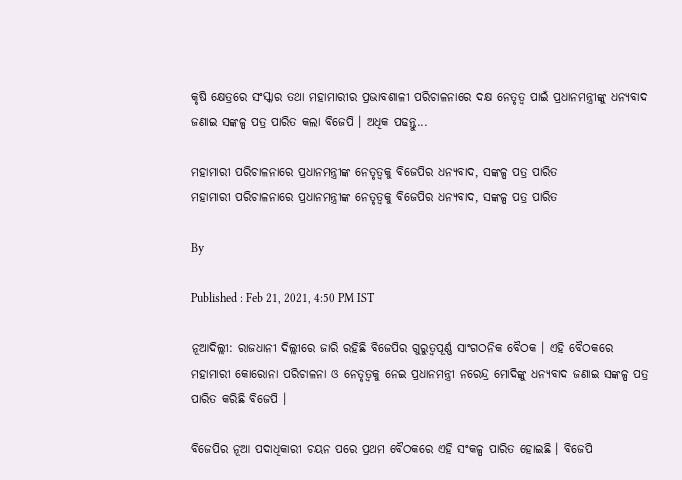କୃଷି କ୍ଷେତ୍ରରେ ସଂସ୍କାର ତଥା ମହାମାରୀର ପ୍ରଭାବଶାଳୀ ପରିଚାଳନାରେ ଦକ୍ଷ ନେତୃତ୍ୱ ପାଇଁ ପ୍ରଧାନମନ୍ତ୍ରୀଙ୍କୁ ଧନ୍ୟବାଦ ଜଣାଇ ସଙ୍କଳ୍ପ ପତ୍ର ପାରିତ କଲା ବିଜେପି । ଅଧିକ ପଢନ୍ତୁ...

ମହାମାରୀ ପରିଚାଳନାରେ ପ୍ରଧାନମନ୍ତ୍ରୀଙ୍କ ନେତୃତ୍ୱକୁ ବିଜେପିର ଧନ୍ୟବାଦ, ସଙ୍କଳ୍ପ ପତ୍ର ପାରିତ
ମହାମାରୀ ପରିଚାଳନାରେ ପ୍ରଧାନମନ୍ତ୍ରୀଙ୍କ ନେତୃତ୍ୱକୁ ବିଜେପିର ଧନ୍ୟବାଦ, ସଙ୍କଳ୍ପ ପତ୍ର ପାରିତ

By

Published : Feb 21, 2021, 4:50 PM IST

ନୂଆଦିଲ୍ଲୀ: ରାଜଧାନୀ ଦିଲ୍ଲୀରେ ଜାରି ରହିଛି ବିଜେପିର ଗୁରୁତ୍ବପୂର୍ଣ୍ଣ ସାଂଗଠନିକ ବୈଠକ । ଏହି ବୈଠକରେ ମହାମାରୀ କୋରୋନା ପରିଚାଳନା ଓ ନେତୃତ୍ବକୁ ନେଇ ପ୍ରଧାନମନ୍ତ୍ରୀ ନରେନ୍ଦ୍ର ମୋଦିଙ୍କୁ ଧନ୍ୟବାଦ ଜଣାଇ ସଙ୍କଳ୍ପ ପତ୍ର ପାରିତ କରିଛି ବିଜେପି ।

ବିଜେପିର ନୂଆ ପଦାଧିକାରୀ ଚୟନ ପରେ ପ୍ରଥମ ବୈଠକରେ ଏହି ସଂକଳ୍ପ ପାରିତ ହୋଇଛି । ବିଜେପି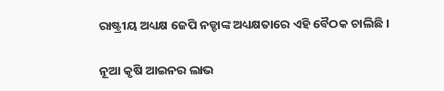ରାଷ୍ଟ୍ରୀୟ ଅଧ୍ୟକ୍ଷ ଜେପି ନଡ୍ଡାଙ୍କ ଅଧ୍ୟକ୍ଷତାରେ ଏହି ବୈଠକ ଚାଲିଛି ।

ନୂଆ କୃଷି ଆଇନର ଲାଭ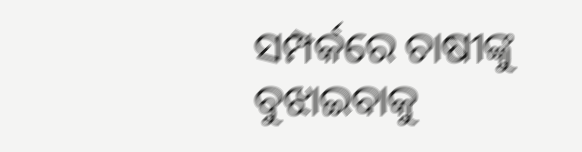ସମ୍ପର୍କରେ ଚାଷୀଙ୍କୁ ବୁଝାଇବାକୁ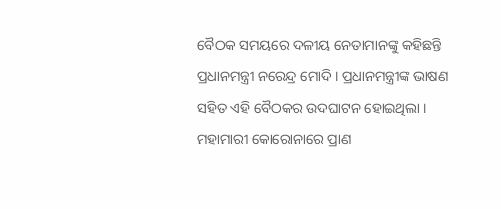ବୈଠକ ସମୟରେ ଦଳୀୟ ନେତାମାନଙ୍କୁ କହିଛନ୍ତି ପ୍ରଧାନମନ୍ତ୍ରୀ ନରେନ୍ଦ୍ର ମୋଦି । ପ୍ରଧାନମନ୍ତ୍ରୀଙ୍କ ଭାଷଣ ସହିତ ଏହି ବୈଠକର ଉଦଘାଟନ ହୋଇଥିଲା । ମହାମାରୀ କୋରୋନାରେ ପ୍ରାଣ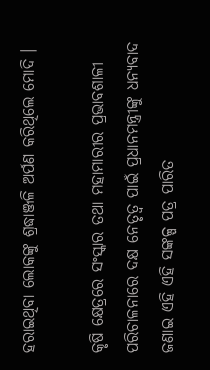ହରାଇଥିବା ଲୋକଙ୍କୁ ଶ୍ରଦ୍ଧାଞ୍ଜଳି ଅର୍ପଣ କରିଥିଲେ ମୋଦି ।

କୃଷି କ୍ଷେତ୍ରରେ ସଂସ୍କାର ତଥା ମହାମାରୀର ପ୍ରଭାବଶାଳୀ ପରିଚାଳନାରେ ଦକ୍ଷ ନେତୃତ୍ୱ ପାଇଁ ପ୍ରଧାନମନ୍ତ୍ରୀଙ୍କୁ ଧନ୍ୟବାଦ ଜଣାଇ ଏହି ଏହି ସଙ୍କଳ୍ପ ପତ୍ର ପାରିତ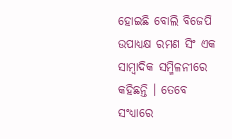ହୋଇଛି ବୋଲି ବିଜେପି ଉପାଧ୍ୟକ୍ଷ ରମଣ ସିଂ ଏକ ସାମ୍ବାଦିକ ସମ୍ମିଳନୀରେ କହିଛନ୍ତି । ତେବେ ସଂଧ୍ୟାରେ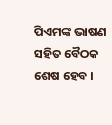ପିଏମଙ୍କ ଭାଷଣ ସହିତ ବୈଠକ ଶେଷ ହେବ ।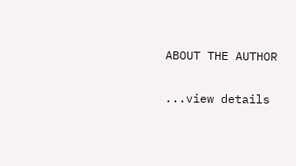ABOUT THE AUTHOR

...view details